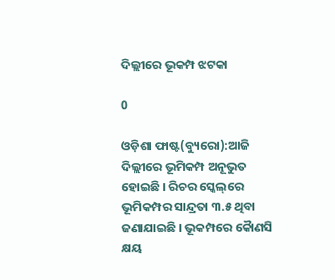ଦିଲ୍ଲୀରେ ଭୂକମ୍ପ ଝଟକା

0

ଓଡ଼ିଶା ଫାଷ୍ଟ(ବ୍ୟୁରୋ):ଆଜି ଦିଲ୍ଲୀରେ ଭୂମିକମ୍ପ ଅନୂଭୁତ ହୋଇଛି । ରିଚର ସ୍କେଲ୍‌ରେ ଭୂମିକମ୍ପର ସାନ୍ଦ୍ରତା ୩.୫ ଥିବା ଜଣାଯାଇଛି । ଭୂକମ୍ପରେ କୈାଣସି କ୍ଷୟ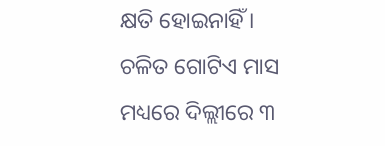କ୍ଷତି ହୋଇନାହିଁ । ଚଳିତ ଗୋଟିଏ ମାସ ମଧ୍ୟରେ ଦିଲ୍ଲୀରେ ୩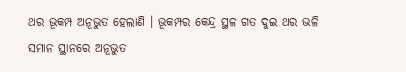ଥର ଭୂକମ୍ପ ଅନୂଭୁତ ହେଲାଣି । ଭୂକମ୍ପର କେନ୍ଦ୍ର ସ୍ଥଳ ଗତ ଦୁଇ ଥର ଭଳି ସମାନ ସ୍ଥାନରେ ଅନୂଭୁତ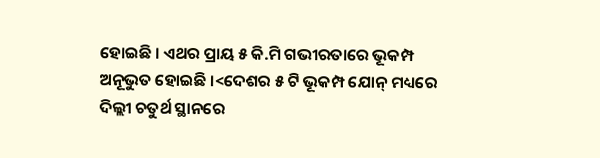ହୋଇଛି । ଏଥର ପ୍ରାୟ ୫ କି.ମି ଗଭୀରତାରେ ଭୂକମ୍ପ ଅନୂଭୁତ ହୋଇଛି ।<ଦେଶର ୫ ଟି ଭୂକମ୍ପ ଯୋନ୍‌ ମଧ୍ୟରେ ଦିଲ୍ଲୀ ଚତୁର୍ଥ ସ୍ଥାନରେ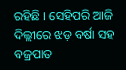ରହିଛି । ସେହିପରି ଆଜି ଦିଲ୍ଲୀରେ ଝଡ଼ ବର୍ଷା ସହ ବଜ୍ରପାତ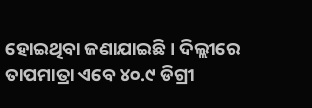ହୋଇଥିବା ଜଣାଯାଇଛି । ଦିଲ୍ଲୀରେ ତାପମାତ୍ରା ଏବେ ୪୦.୯ ଡିଗ୍ରୀ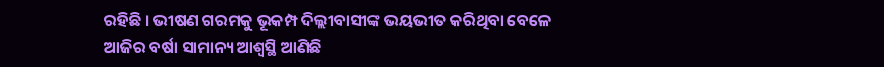ରହିଛି । ଭୀଷଣ ଗରମକୁ ଭୂକମ୍ପ ଦିଲ୍ଲୀବାସୀଙ୍କ ଭୟଭୀତ କରିଥିବା ବେଳେ ଆଜିର ବର୍ଷା ସାମାନ୍ୟ ଆଶ୍ୱସ୍ଥି ଆଣିଛି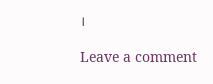।

Leave a comment